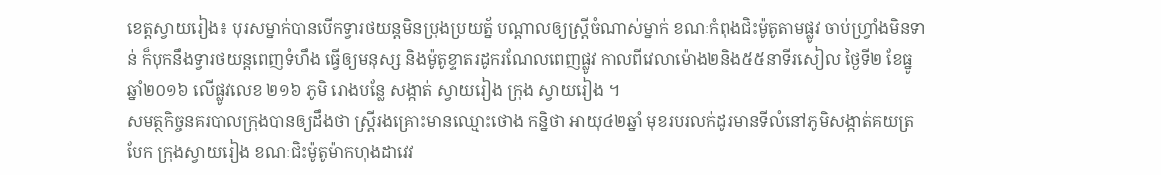ខេត្តស្វាយរៀង៖ បុរសម្នាក់បានបើកទ្វារថយន្តមិនប្រុងប្រយត្ន័ បណ្ដាលឲ្យស្ត្រីចំណាស់ម្នាក់ ខណៈកំពុងជិះម៉ូតូតាមផ្លូវ ចាប់ហ្វ្រាំងមិនទាន់ ក៏បុកនឹងទ្វារថយន្តពេញទំហឹង ធ្វើឲ្យមនុស្ស និងម៉ូតូខ្ទាតរដូករណែលពេញផ្លូវ កាលពីវេលាម៉ោង២និង៥៥នាទីរសៀល ថ្ងៃទី២ ខែធ្នូ ឆ្នាំ២០១៦ លើផ្លូវលេខ ២១៦ ភូមិ រោងបន្លែ សង្កាត់ ស្វាយរៀង ក្រុង ស្វាយរៀង ។
សមត្ថកិច្ចនគរបាលក្រុងបានឲ្យដឹងថា ស្ត្រីរងគ្រោះមានឈ្មោះថោង កន្និថា អាយុ៤២ឆ្នាំ មុខរបរលក់ដូរមានទីលំនៅភូមិសង្កាត់គយត្របែក ក្រុងស្វាយរៀង ខណៈជិះម៉ូតូម៉ាកហុងដាវេវ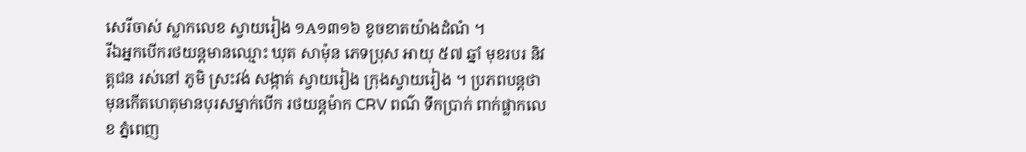សេរីចាស់ ស្លាកលេខ ស្វាយរៀង ១A១៣១៦ ខូចខាតយ៉ាងដំណំ ។
រីឯអ្នកបើករថយន្តមានឈ្មោះ ឃុត សាម៉ុន ភេទប្រុស អាយុ ៥៧ ឆ្នាំ មុខរបរ និវត្តជន រស់នៅ ភូមិ ស្រះវង់ សង្កាត់ ស្វាយរៀង ក្រុងស្វាយរៀង ។ ប្រភពបន្តថា មុនកើតហេតុមានបុរសម្នាក់បើក រថយន្ដម៉ាក CRV ពណ៌ ទឹកប្រាក់ ពាក់ផ្លាកលេខ ភ្នំពេញ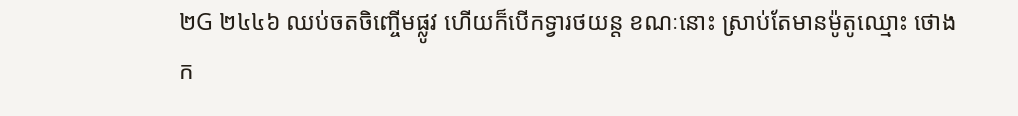២G ២៤៤៦ ឈប់ចតចិញ្ចើមផ្លូវ ហើយក៏បើកទ្វារថយន្ត ខណៈនោះ ស្រាប់តែមានម៉ូតូឈ្មោះ ថោង ក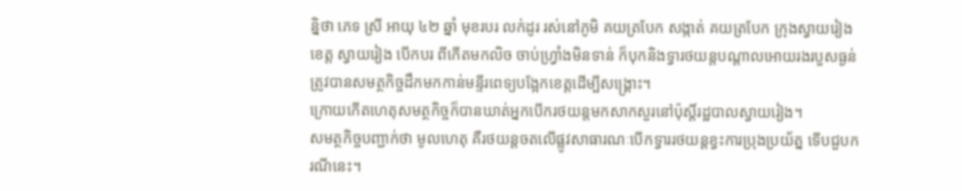ន្និថា ភេទ ស្រី អាយុ ៤២ ឆ្នាំ មុខរបរ លក់ដូរ រស់នៅភូមិ គយត្របែក សង្កាត់ គយត្របែក ក្រុងស្វាយរៀង ខេត្ត ស្វាយរៀង បើកបរ ពីកើតមកលិច ចាប់ហ្វ្រាំងមិនទាន់ ក៏បុកនិងទ្វារថយន្តបណ្ដាលអោយរងរបួសធ្ងន់ត្រូវបានសមត្ថកិច្ចដឹកមកកាន់មន្ទីរពេទ្យបង្អែកខេត្តដើម្បីសង្គ្រោះ។
ក្រោយកើតហេតុសមត្ថកិច្ចក៏បានឃាត់អ្នកបើករថយន្តមកសាកសួរនៅប៉ុស្តិ៍រដ្ឋបាលស្វាយរៀង។
សមត្ថកិច្ចបញ្ជាក់ថា មូលហេតុ គឺរថយន្ដចតលើផ្លូវសាធារណៈបើកទ្វាររថយន្ដខ្វះការប្រុងប្រយ័ត្ន ទើបជួបករណីនេះ។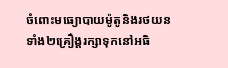ចំពោះមធ្យោបាយម៉ូតូនិងរថយនទាំង២គ្រឿង្ដរក្សាទុកនៅអធិ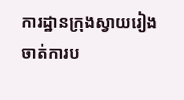ការដ្ឋានក្រុងស្វាយរៀង ចាត់ការប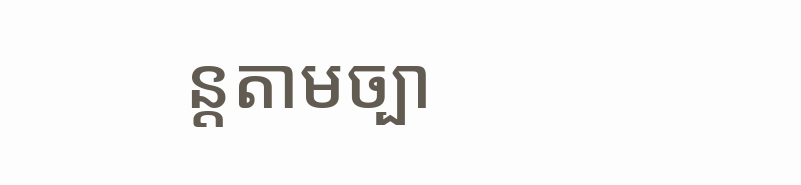ន្តតាមច្បា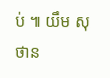ប់ ៕ យឹម សុថាន